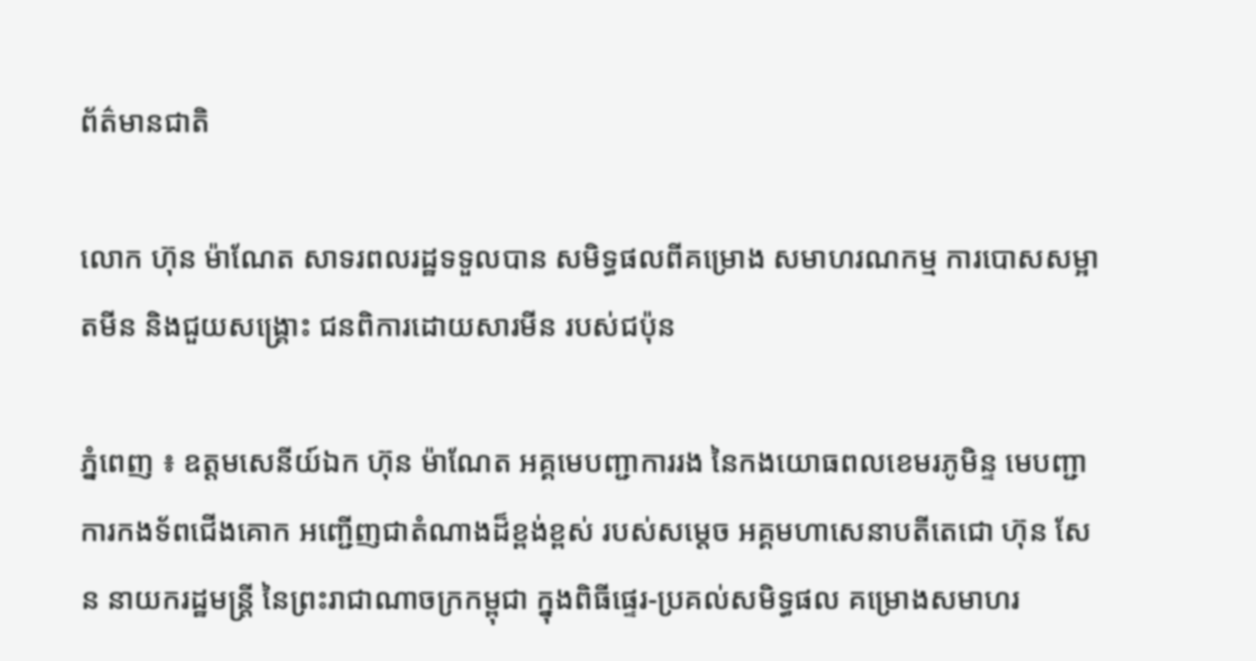ព័ត៌មានជាតិ

លោក ហ៊ុន ម៉ាណែត សាទរពលរដ្ឋទទួលបាន សមិទ្ធផលពីគម្រោង សមាហរណកម្ម ការបោសសម្អាតមីន និងជួយសង្គ្រោះ ជនពិការដោយសារមីន របស់ជប៉ុន

ភ្នំពេញ ៖ ឧត្តមសេនីយ៍ឯក ហ៊ុន ម៉ាណែត អគ្គមេបញ្ជាការរង នៃកងយោធពលខេមរភូមិន្ទ មេបញ្ជាការកងទ័ពជើងគោក អញ្ជើញជាតំណាងដ៏ខ្ពង់ខ្ពស់ របស់សម្តេច អគ្គមហាសេនាបតីតេជោ ហ៊ុន សែន នាយករដ្ឋមន្ត្រី នៃព្រះរាជាណាចក្រកម្ពុជា ក្នុងពិធីផ្ទេរ-ប្រគល់សមិទ្ធផល គម្រោងសមាហរ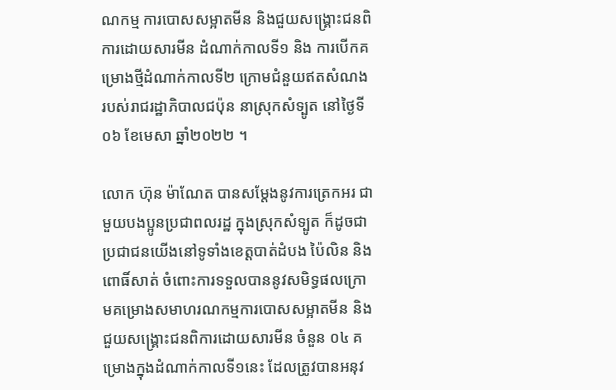ណកម្ម ការបោសសម្អាតមីន និងជួយសង្គ្រោះជនពិការដោយសារមីន ដំណាក់កាលទី១ និង ការបើកគម្រោងថ្មីដំណាក់កាលទី២ ក្រោមជំនួយឥតសំណង របស់រាជរដ្ឋាភិបាលជប៉ុន នាស្រុកសំទ្បូត នៅថ្ងៃទី០៦ ខែមេសា ឆ្នាំ២០២២ ។

លោក ហ៊ុន ម៉ាណែត បានសម្តែងនូវការត្រេកអរ ជាមួយបងប្អូនប្រជាពលរដ្ឋ ក្នុងស្រុកសំទ្បូត ក៏ដូចជាប្រជាជនយើងនៅទូទាំងខេត្តបាត់ដំបង ប៉ៃលិន និងពោធិ៍សាត់ ចំពោះការទទួលបាននូវសមិទ្ធផលក្រោមគម្រោងសមាហរណកម្មការបោសសម្អាតមីន និងជួយសង្គ្រោះជនពិការដោយសារមីន ចំនួន ០៤ គម្រោងក្នុងដំណាក់កាលទី១នេះ ដែលត្រូវបានអនុវ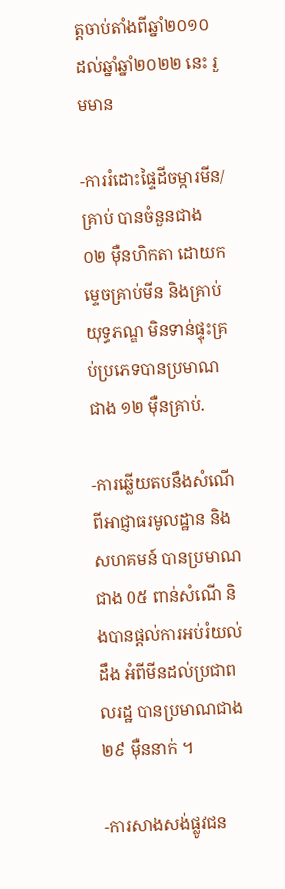ត្តចាប់តាំងពីឆ្នាំ២០១០ ដល់ឆ្នាំឆ្នាំ២០២២ នេះ រួមមាន

-ការរំដោះផ្ទៃដីចម្ការមីន/គ្រាប់ បានចំនួនជាង ០២ ម៉ឺនហិកតា ដោយកម្ទេចគ្រាប់មីន និងគ្រាប់យុទ្ធភណ្ឌ មិនទាន់ផ្ទុះគ្រប់ប្រភេទបានប្រមាណជាង ១២ ម៉ឺនគ្រាប់.

-ការឆ្លើយតបនឹងសំណើ ពីអាជ្ញាធរមូលដ្ឋាន និងសហគមន៍ បានប្រមាណជាង 0៥ ពាន់សំណើ និងបានផ្តល់ការអប់រំយល់ដឹង អំពីមីនដល់ប្រជាពលរដ្ឋ បានប្រមាណជាង ២៩ ម៉ឺននាក់ ។

-ការសាងសង់ផ្លូវជន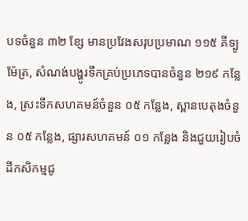បទចំនួន ៣២ ខែ្ស មានប្រវែងសរុបប្រមាណ ១១៥ គីទ្បូម៉ែត្រ, សំណង់បង្ហូរទឹកគ្រប់ប្រភេទបានចំនួន ២១៩ កន្លែង, ស្រះទឹកសហគមន៍ចំនួន ០៥ កន្លែង, ស្ពានបេតុងចំនួន ០៥ កន្លែង, ផ្សារសហគមន៍ ០១ កន្លែង និងជួយរៀបចំដីកសិកម្មជូ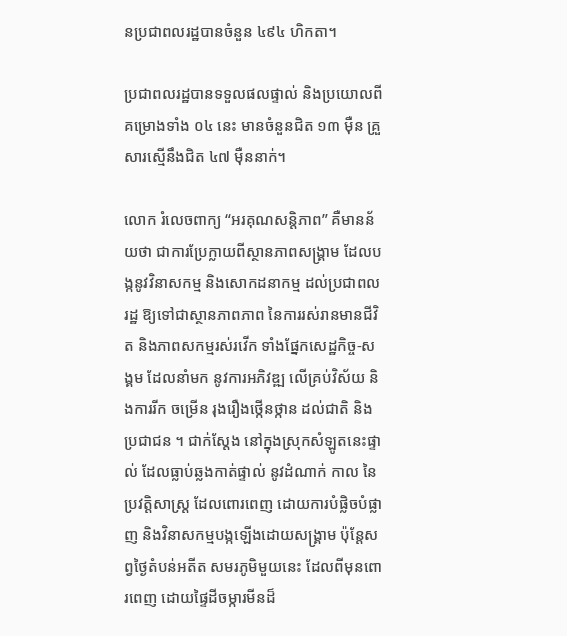នប្រជាពលរដ្ឋបានចំនួន ៤៩៤ ហិកតា។

ប្រជាពលរដ្ឋបានទទួលផលផ្ទាល់ និងប្រយោលពីគម្រោងទាំង ០៤ នេះ មានចំនួនជិត ១៣ ម៉ឺន គ្រួសារសើ្មនឹងជិត ៤៧ ម៉ឺននាក់។

លោក រំលេចពាក្យ “អរគុណសន្តិភាព” គឺមានន័យថា ជាការប្រែក្លាយពីស្ថានភាពសង្រ្គាម ដែលបង្កនូវវិនាសកម្ម និងសោកដនាកម្ម ដល់ប្រជាពលរដ្ឋ ឱ្យទៅជាស្ថានភាពភាព នៃការរស់រានមានជីវិត និងភាពសកម្មរស់រវើក ទាំងផ្នែកសេដ្ឋកិច្ច-សង្គម ដែលនាំមក នូវការអភិវឌ្ឍ លើគ្រប់វិស័យ និងការរីក ចម្រើន រុងរឿងថ្កើនថ្កាន ដល់ជាតិ និងប្រជាជន ។ ជាក់ស្តែង នៅក្នុងស្រុកសំឡូតនេះផ្ទាល់ ដែលធ្លាប់ឆ្លងកាត់ផ្ទាល់ នូវដំណាក់ កាល នៃប្រវត្តិសាស្ត្រ ដែលពោរពេញ ដោយការបំផ្លិចបំផ្លាញ និងវិនាសកម្មបង្កឡើងដោយសង្គ្រាម ប៉ុន្តែសព្វថ្ងៃតំបន់អតីត សមរភូមិមួយនេះ ដែលពីមុនពោរពេញ ដោយផ្ទៃដីចម្ការមីនដ៏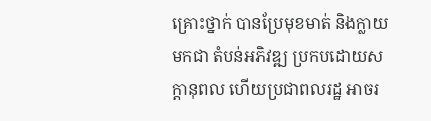គ្រោះថ្នាក់ បានប្រែមុខមាត់ និងក្លាយមកជា តំបន់អភិវឌ្ឍ ប្រកបដោយសក្តានុពល ហើយប្រជាពលរដ្ឋ អាចរ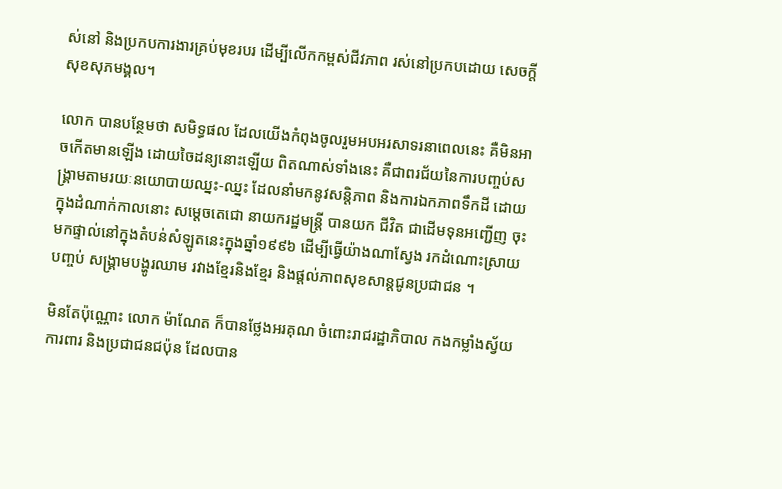ស់នៅ និងប្រកបការងារគ្រប់មុខរបរ ដើម្បីលើកកម្ពស់ជីវភាព រស់នៅប្រកបដោយ សេចក្តីសុខសុភមង្គល។

លោក បានបន្ថែមថា សមិទ្ធផល ដែលយើងកំពុងចូលរួមអបអរសាទរនាពេលនេះ គឺមិនអាចកើតមានឡើង ដោយចៃដន្យនោះឡើយ ពិតណាស់ទាំងនេះ គឺជាពរជ័យនៃការបញ្ចប់សង្គ្រាមតាមរយៈនយោបាយឈ្នះ-ឈ្នះ ដែលនាំមកនូវសន្តិភាព និងការឯកភាពទឹកដី ដោយក្នុងដំណាក់កាលនោះ សម្តេចតេជោ នាយករដ្ឋមន្ត្រី បានយក ជីវិត ជាដើមទុនអញ្ជើញ ចុះមកផ្ទាល់នៅក្នុងតំបន់សំឡូតនេះក្នុងឆ្នាំ១៩៩៦ ដើម្បីធ្វើយ៉ាងណាស្វែង រកដំណោះស្រាយបញ្ចប់ សង្គ្រាមបង្ហូរឈាម រវាងខ្មែរនិងខ្មែរ និងផ្តល់ភាពសុខសាន្តជូនប្រជាជន ។

មិនតែប៉ុណ្ណោះ លោក ម៉ាណែត ក៏បានថ្លែងអរគុណ ចំពោះរាជរដ្ឋាភិបាល កងកម្លាំងស្វ័យការពារ និងប្រជាជនជប៉ុន ដែលបាន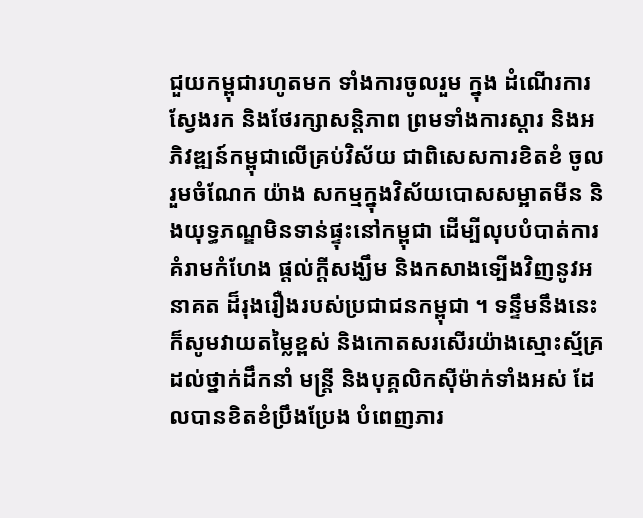ជួយកម្ពុជារហូតមក ទាំងការចូលរួម ក្នុង ដំណើរការស្វែងរក និងថែរក្សាសន្តិភាព ព្រមទាំងការស្តារ និងអភិវឌ្ឍន៍កម្ពុជាលើគ្រប់វិស័យ ជាពិសេសការខិតខំ ចូលរួមចំណែក យ៉ាង សកម្មក្នុងវិស័យបោសសម្អាតមីន និងយុទ្ធភណ្ឌមិនទាន់ផ្ទុះនៅកម្ពុជា ដើម្បីលុបបំបាត់ការគំរាមកំហែង ផ្តល់ក្តីសង្ឃឹម និងកសាងទ្បើងវិញនូវអនាគត ដ៏រុងរឿងរបស់ប្រជាជនកម្ពុជា ។ ទន្ទឹមនឹងនេះ ក៏សូមវាយតម្លៃខ្ពស់ និងកោតសរសើរយ៉ាងស្មោះស្ម័គ្រ ដល់ថ្នាក់ដឹកនាំ មន្ត្រី និងបុគ្គលិកស៊ីម៉ាក់ទាំងអស់ ដែលបានខិតខំប្រឹងប្រែង បំពេញភារ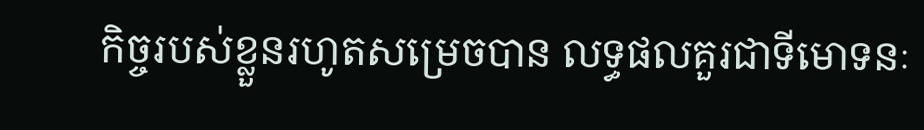កិច្ចរបស់ខ្លួនរហូតសម្រេចបាន លទ្ធផលគួរជាទីមោទនៈ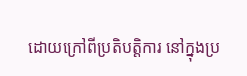ដោយក្រៅពីប្រតិបត្តិការ នៅក្នុងប្រ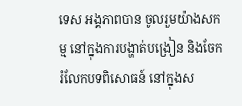ទេស អង្គភាពបាន ចូលរួមយ៉ាងសកម្ម នៅក្នុងការបង្ហាត់បង្រៀន និងចែករំលែកបទពិសោធន៍ នៅក្នុងស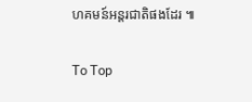ហគមន៍អន្តរជាតិផងដែរ ៕

To Top